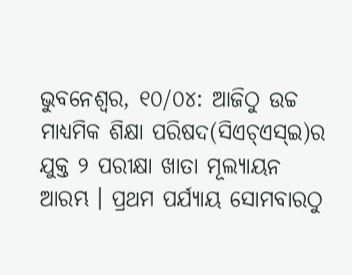ଭୁବନେଶ୍ୱର, ୧୦/୦୪: ଆଜିଠୁ ଉଚ୍ଚ ମାଧ୍ୟମିକ ଶିକ୍ଷା ପରିଷଦ(ସିଏଚ୍ଏସ୍ଇ)ର ଯୁକ୍ତ ୨ ପରୀକ୍ଷା ଖାତା ମୂଲ୍ୟାୟନ ଆରମ୍ଭ । ପ୍ରଥମ ପର୍ଯ୍ୟାୟ ସୋମବାରଠୁ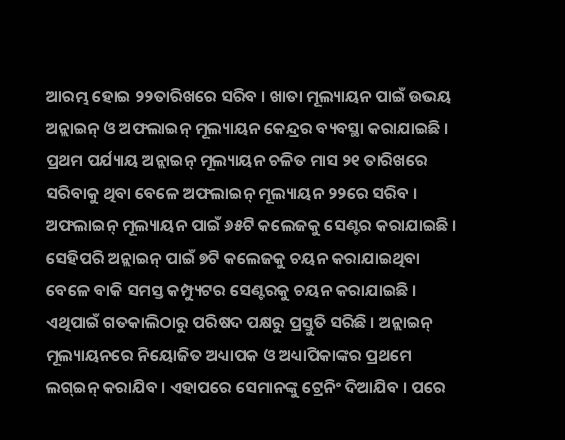ଆରମ୍ଭ ହୋଇ ୨୨ତାରିଖରେ ସରିବ । ଖାତା ମୂଲ୍ୟାୟନ ପାଇଁ ଉଭୟ ଅନ୍ଲାଇନ୍ ଓ ଅଫଲାଇନ୍ ମୂଲ୍ୟାୟନ କେନ୍ଦ୍ରର ବ୍ୟବସ୍ଥା କରାଯାଇଛି । ପ୍ରଥମ ପର୍ଯ୍ୟାୟ ଅନ୍ଲାଇନ୍ ମୂଲ୍ୟାୟନ ଚଳିତ ମାସ ୨୧ ତାରିଖରେ ସରିବାକୁ ଥିବା ବେଳେ ଅଫଲାଇନ୍ ମୂଲ୍ୟାୟନ ୨୨ରେ ସରିବ । ଅଫଲାଇନ୍ ମୂଲ୍ୟାୟନ ପାଇଁ ୬୫ଟି କଲେଜକୁ ସେଣ୍ଟର କରାଯାଇଛି । ସେହିପରି ଅନ୍ଲାଇନ୍ ପାଇଁ ୭ଟି କଲେଜକୁ ଚୟନ କରାଯାଇଥିବା ବେଳେ ବାକି ସମସ୍ତ କମ୍ପ୍ୟୁଟର ସେଣ୍ଟରକୁ ଚୟନ କରାଯାଇଛି ।
ଏଥିପାଇଁ ଗତକାଲିଠାରୁ ପରିଷଦ ପକ୍ଷରୁ ପ୍ରସ୍ତୁତି ସରିଛି । ଅନ୍ଲାଇନ୍ ମୂଲ୍ୟାୟନରେ ନିୟୋଜିତ ଅଧ୍ୟାପକ ଓ ଅଧ୍ୟାପିକାଙ୍କର ପ୍ରଥମେ ଲଗ୍ଇନ୍ କରାଯିବ । ଏହାପରେ ସେମାନଙ୍କୁ ଟ୍ରେନିଂ ଦିଆଯିବ । ପରେ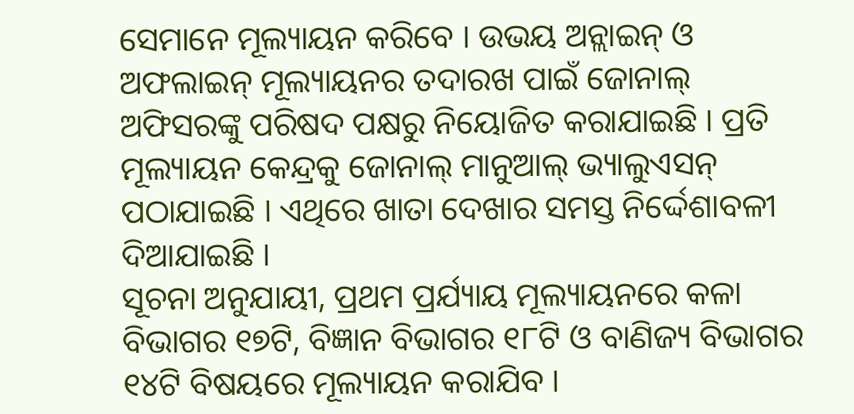ସେମାନେ ମୂଲ୍ୟାୟନ କରିବେ । ଉଭୟ ଅନ୍ଲାଇନ୍ ଓ ଅଫଲାଇନ୍ ମୂଲ୍ୟାୟନର ତଦାରଖ ପାଇଁ ଜୋନାଲ୍ ଅଫିସରଙ୍କୁ ପରିଷଦ ପକ୍ଷରୁ ନିୟୋଜିତ କରାଯାଇଛି । ପ୍ରତି ମୂଲ୍ୟାୟନ କେନ୍ଦ୍ରକୁ ଜୋନାଲ୍ ମାନୁଆଲ୍ ଭ୍ୟାଲୁଏସନ୍ ପଠାଯାଇଛି । ଏଥିରେ ଖାତା ଦେଖାର ସମସ୍ତ ନିର୍ଦ୍ଦେଶାବଳୀ ଦିଆଯାଇଛି ।
ସୂଚନା ଅନୁଯାୟୀ, ପ୍ରଥମ ପ୍ରର୍ଯ୍ୟାୟ ମୂଲ୍ୟାୟନରେ କଳା ବିଭାଗର ୧୭ଟି, ବିଜ୍ଞାନ ବିଭାଗର ୧୮ଟି ଓ ବାଣିଜ୍ୟ ବିଭାଗର ୧୪ଟି ବିଷୟରେ ମୂଲ୍ୟାୟନ କରାଯିବ ।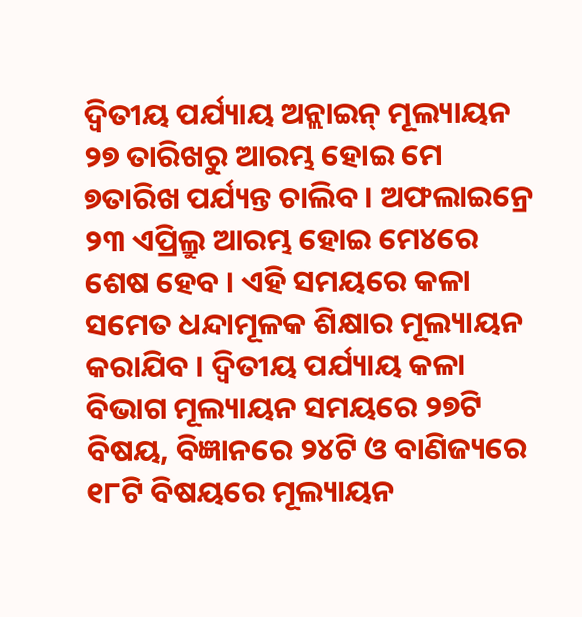ଦ୍ୱିତୀୟ ପର୍ଯ୍ୟାୟ ଅନ୍ଲାଇନ୍ ମୂଲ୍ୟାୟନ ୨୭ ତାରିଖରୁ ଆରମ୍ଭ ହୋଇ ମେ ୭ତାରିଖ ପର୍ଯ୍ୟନ୍ତ ଚାଲିବ । ଅଫଲାଇନ୍ରେ ୨୩ ଏପ୍ରିଲ୍ରୁ ଆରମ୍ଭ ହୋଇ ମେ୪ରେ ଶେଷ ହେବ । ଏହି ସମୟରେ କଳା ସମେତ ଧନ୍ଦାମୂଳକ ଶିକ୍ଷାର ମୂଲ୍ୟାୟନ କରାଯିବ । ଦ୍ୱିତୀୟ ପର୍ଯ୍ୟାୟ କଳା ବିଭାଗ ମୂଲ୍ୟାୟନ ସମୟରେ ୨୭ଟି ବିଷୟ, ବିଜ୍ଞାନରେ ୨୪ଟି ଓ ବାଣିଜ୍ୟରେ ୧୮ଟି ବିଷୟରେ ମୂଲ୍ୟାୟନ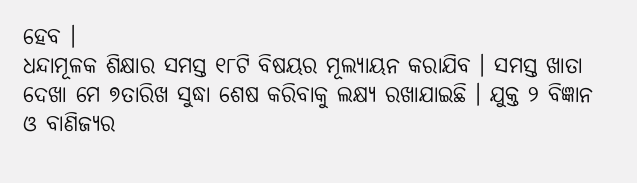ହେବ ।
ଧନ୍ଦାମୂଳକ ଶିକ୍ଷାର ସମସ୍ତ ୧୮ଟି ବିଷୟର ମୂଲ୍ୟାୟନ କରାଯିବ । ସମସ୍ତ ଖାତା ଦେଖା ମେ ୭ତାରିଖ ସୁଦ୍ଧା ଶେଷ କରିବାକୁ ଲକ୍ଷ୍ୟ ରଖାଯାଇଛି । ଯୁକ୍ତ ୨ ବିଜ୍ଞାନ ଓ ବାଣିଜ୍ୟର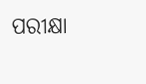ପରୀକ୍ଷା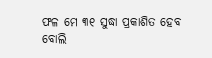ଫଳ ମେ ୩୧ ସୁଦ୍ଧା ପ୍ରକାଶିତ ହେବ ବୋଲି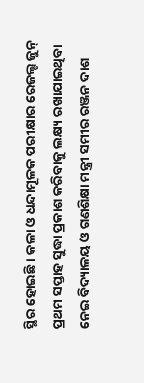ସ୍ଥିର ହୋଇଛି । କଳା ଓ ଧନ୍ଦାମୂଳକ ପରୀକ୍ଷାର ରେଜଲ୍ଟ ଜୁନ୍ ପ୍ରଥମ ସପ୍ତାହ ସୁଦ୍ଧା ପ୍ରକାଶ କରିବାକୁ ଲକ୍ଷ୍ୟ ରଖାଯାଇଥିବା ନେଇ ବିଦ୍ୟାଳୟ ଓ ଗଣଶିକ୍ଷା ମନ୍ତ୍ରୀ ସମୀର ରଞ୍ଜନ ଦାଶ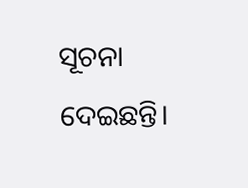ସୂଚନା ଦେଇଛନ୍ତି।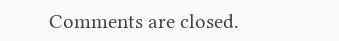Comments are closed.